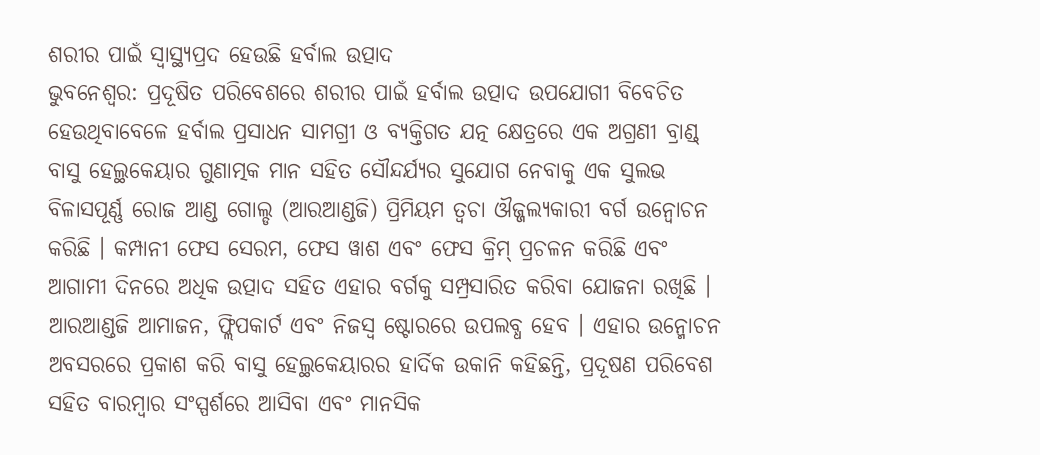ଶରୀର ପାଇଁ ସ୍ୱାସ୍ଥ୍ୟପ୍ରଦ ହେଉଛି ହର୍ବାଲ ଉତ୍ପାଦ
ଭୁବନେଶ୍ୱର: ପ୍ରଦୂଷିତ ପରିବେଶରେ ଶରୀର ପାଇଁ ହର୍ବାଲ ଉତ୍ପାଦ ଉପଯୋଗୀ ବିବେଚିତ ହେଉଥିବାବେଳେ ହର୍ବାଲ ପ୍ରସାଧନ ସାମଗ୍ରୀ ଓ ବ୍ୟକ୍ତିଗତ ଯତ୍ନ କ୍ଷେତ୍ରରେ ଏକ ଅଗ୍ରଣୀ ବ୍ରାଣ୍ଡ୍ ବାସୁ ହେଲ୍ଥକେୟାର ଗୁଣାତ୍ମକ ମାନ ସହିତ ସୌନ୍ଦର୍ଯ୍ୟର ସୁଯୋଗ ନେବାକୁ ଏକ ସୁଲଭ ବିଳାସପୂର୍ଣ୍ଣ ରୋଜ ଆଣ୍ଡ ଗୋଲ୍ଡ (ଆରଆଣ୍ଡଜି) ପ୍ରିମିୟମ ତ୍ୱଚା ଔଜ୍ଜଲ୍ୟକାରୀ ବର୍ଗ ଉନ୍ୱୋଚନ କରିଛି । କମ୍ପାନୀ ଫେସ ସେରମ, ଫେସ ୱାଶ ଏବଂ ଫେସ କ୍ରିମ୍ ପ୍ରଚଳନ କରିଛି ଏବଂ ଆଗାମୀ ଦିନରେ ଅଧିକ ଉତ୍ପାଦ ସହିତ ଏହାର ବର୍ଗକୁ ସମ୍ପ୍ରସାରିତ କରିବା ଯୋଜନା ରଖିଛି । ଆରଆଣ୍ଡଜି ଆମାଜନ, ଫ୍ଲିପକାର୍ଟ ଏବଂ ନିଜସ୍ୱ ଷ୍ଟୋରରେ ଉପଲବ୍ଧ ହେବ । ଏହାର ଉନ୍ମୋଚନ ଅବସରରେ ପ୍ରକାଶ କରି ବାସୁ ହେଲ୍ଥକେୟାରର ହାର୍ଦିକ ଉକାନି କହିଛନ୍ତି, ପ୍ରଦୂଷଣ ପରିବେଶ ସହିତ ବାରମ୍ବାର ସଂସ୍ପର୍ଶରେ ଆସିବା ଏବଂ ମାନସିକ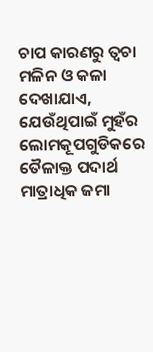ଚାପ କାରଣରୁ ତ୍ୱଚା ମଳିନ ଓ କଳା ଦେଖାଯାଏ, ଯେଉଁଥିପାଇଁ ମୁହଁର ଲୋମକୂପଗୁଡିକରେ ତୈଳାକ୍ତ ପଦାର୍ଥ ମାତ୍ରାଧିକ ଜମା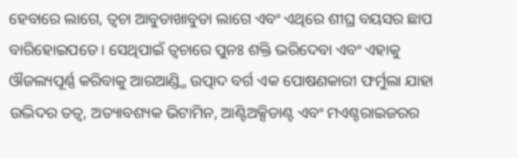ହେବାରେ ଲାଗେ, ତ୍ୱଚା ଆବୁଡାଖାବୁଡା ଲାଗେ ଏବଂ ଏଥିରେ ଶୀଘ୍ର ବୟସର ଛାପ ବାରିହୋଇପଡେ । ସେଥିପାଇଁ ତ୍ୱଚାରେ ପୁନଃ ଶକ୍ତି ଭରିଦେବା ଏବଂ ଏହାକୁ ଔଜଲ୍ୟପୂର୍ଣ୍ଣ କରିବାକୁ ଆରଆଣ୍ଡ୍ଜି ଉତ୍ପାଦ ବର୍ଗ ଏକ ପୋଷଣକାରୀ ଫର୍ମୁଲା ଯାହା ଉଦ୍ଭିଦର ତତ୍ୱ, ଅତ୍ୟାବଶ୍ୟକ ଭିଟାମିନ, ଆଣ୍ଟିଅକ୍ସିଡାଣ୍ଟ ଏବଂ ମଏଶ୍ଚରାଇଜରର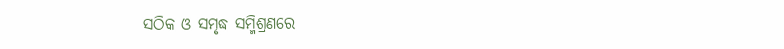ସଠିକ ଓ ସମୃଦ୍ଧ ସମ୍ମିଶ୍ରଣରେ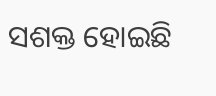ସଶକ୍ତ ହୋଇଛି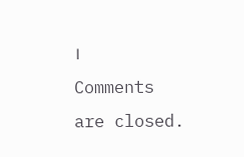।
Comments are closed.